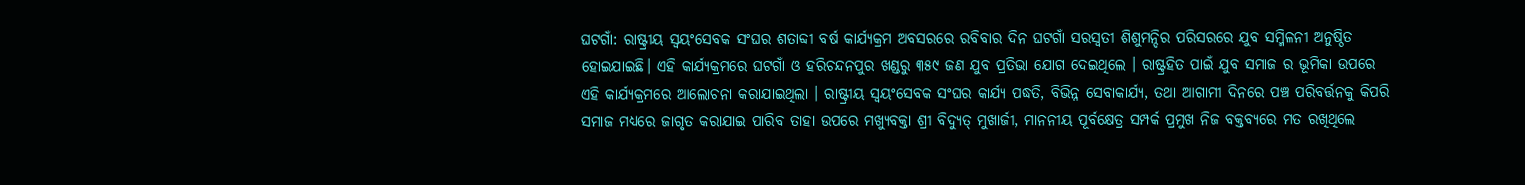ଘଟଗାଁ: ରାଷ୍ଟ୍ରୀୟ ସ୍ୱୟଂସେବକ ସଂଘର ଶତାବ୍ଦୀ ବର୍ଷ କାର୍ଯ୍ୟକ୍ରମ ଅବସରରେ ରବିବାର ଦିନ ଘଟଗାଁ ସରସ୍ୱତୀ ଶିଶୁମନ୍ଦିର ପରିସରରେ ଯୁବ ସମ୍ମିଳନୀ ଅନୁଷ୍ଠିତ ହୋଇଯାଇଛି। ଏହି କାର୍ଯ୍ୟକ୍ରମରେ ଘଟଗାଁ ଓ ହରିଚନ୍ଦନପୁର ଖଣ୍ଡରୁ ୩୫୯ ଜଣ ଯୁବ ପ୍ରତିଭା ଯୋଗ ଦେଇଥିଲେ । ରାଷ୍ଟ୍ରହିତ ପାଇଁ ଯୁବ ସମାଜ ର ଭୂମିକା ଉପରେ ଏହି କାର୍ଯ୍ୟକ୍ରମରେ ଆଲୋଚନା କରାଯାଇଥିଲା । ରାଷ୍ଟ୍ରୀୟ ସ୍ୱୟଂସେବକ ସଂଘର କାର୍ଯ୍ୟ ପଦ୍ଧତି, ବିଭିନ୍ନ ସେବାକାର୍ଯ୍ୟ, ତଥା ଆଗାମୀ ଦିନରେ ପଞ୍ଚ ପରିବର୍ତ୍ତନକୁ କିପରି ସମାଜ ମଧ୍ୟରେ ଜାଗୃତ କରାଯାଇ ପାରିବ ତାହା ଉପରେ ମଖ୍ୟୁବକ୍ତା ଶ୍ରୀ ବିଦ୍ୟୁତ୍ ମୁଖାର୍ଜୀ, ମାନନୀୟ ପୂର୍ବକ୍ଷେତ୍ର ସମ୍ପର୍କ ପ୍ରମୁଖ ନିଜ ବକ୍ତବ୍ୟରେ ମତ ରଖିଥିଲେ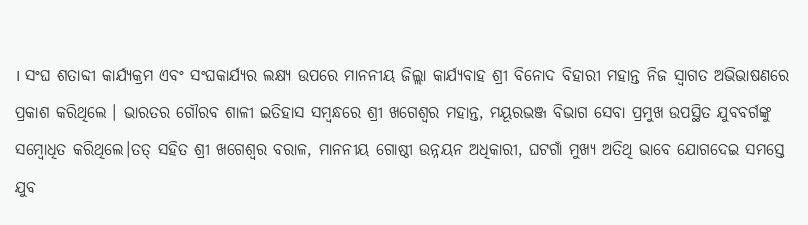। ସଂଘ ଶତାବ୍ଦୀ କାର୍ଯ୍ୟକ୍ରମ ଏବଂ ସଂଘକାର୍ଯ୍ୟର ଲକ୍ଷ୍ୟ ଉପରେ ମାନନୀୟ ଜିଲ୍ଲା କାର୍ଯ୍ୟବାହ ଶ୍ରୀ ବିନୋଦ ବିହାରୀ ମହାନ୍ତ ନିଜ ସ୍ଵାଗତ ଅଭିଭାଷଣରେ ପ୍ରକାଶ କରିଥିଲେ । ଭାରତର ଗୌରବ ଶାଳୀ ଇତିହାସ ସମ୍ବନ୍ଧରେ ଶ୍ରୀ ଖଗେଶ୍ବର ମହାନ୍ତ, ମୟୂରଭଞ୍ଜ ବିଭାଗ ସେବା ପ୍ରମୁଖ ଉପସ୍ଥିତ ଯୁବବର୍ଗଙ୍କୁ ସମ୍ବୋଧିତ କରିଥିଲେ।ତତ୍ ସହିତ ଶ୍ରୀ ଖଗେଶ୍ବର ବରାଳ, ମାନନୀୟ ଗୋଷ୍ଠୀ ଉନ୍ନୟନ ଅଧିକାରୀ, ଘଟଗାଁ ମୁଖ୍ୟ ଅତିଥି ଭାବେ ଯୋଗଦେଇ ସମସ୍ତେ ଯୁବ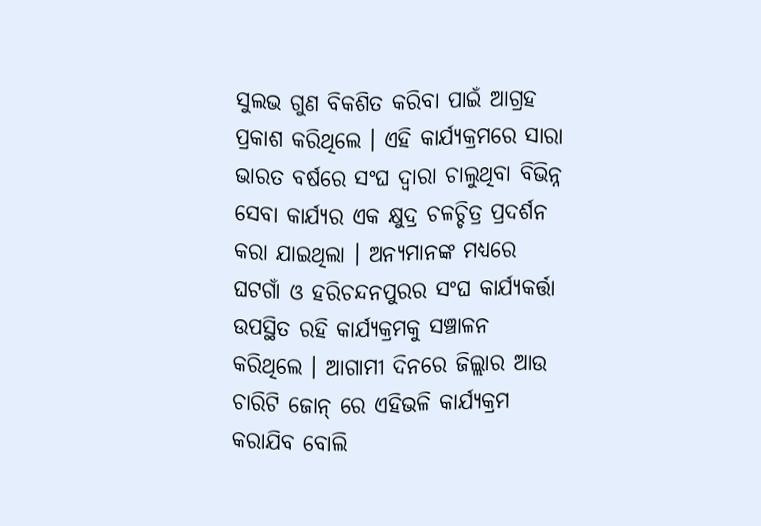ସୁଲଭ ଗୁଣ ବିକଶିତ କରିବା ପାଇଁ ଆଗ୍ରହ ପ୍ରକାଶ କରିଥିଲେ । ଏହି କାର୍ଯ୍ୟକ୍ରମରେ ସାରା ଭାରତ ବର୍ଷରେ ସଂଘ ଦ୍ଵାରା ଚାଲୁଥିବା ବିଭିନ୍ନ ସେବା କାର୍ଯ୍ୟର ଏକ କ୍ଷୁଦ୍ର ଚଳଚ୍ଚିତ୍ର ପ୍ରଦର୍ଶନ କରା ଯାଇଥିଲା । ଅନ୍ୟମାନଙ୍କ ମଧ୍ୟରେ ଘଟଗାଁ ଓ ହରିଚନ୍ଦନପୁରର ସଂଘ କାର୍ଯ୍ୟକର୍ତ୍ତା ଉପସ୍ଥିତ ରହି କାର୍ଯ୍ୟକ୍ରମକୁ ସଞ୍ଚାଳନ କରିଥିଲେ । ଆଗାମୀ ଦିନରେ ଜିଲ୍ଲାର ଆଉ ଚାରିଟି ଜୋନ୍ ରେ ଏହିଭଳି କାର୍ଯ୍ୟକ୍ରମ କରାଯିବ ବୋଲି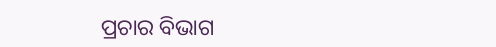ପ୍ରଚାର ବିଭାଗ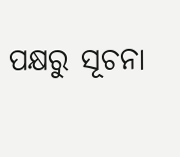ପକ୍ଷରୁ ସୂଚନା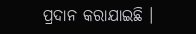ପ୍ରଦାନ କରାଯାଇଛି ।